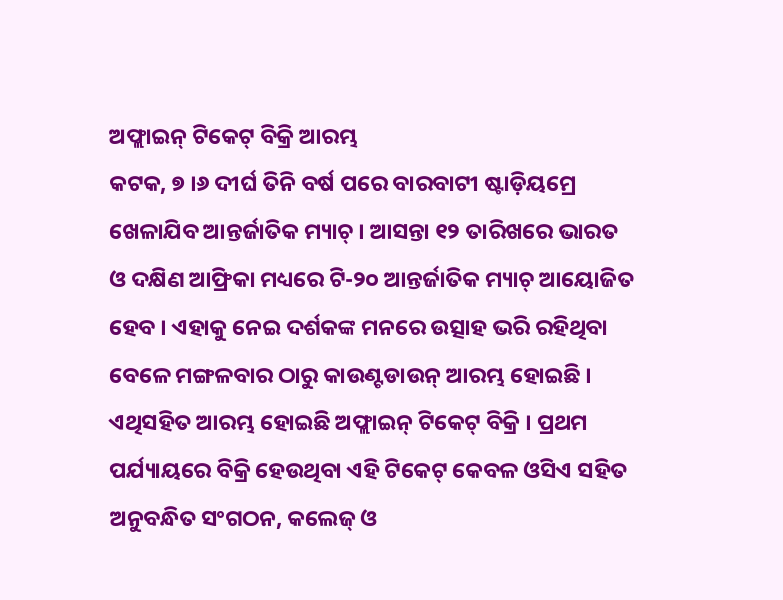ଅଫ୍ଲାଇନ୍ ଟିକେଟ୍ ବିକ୍ରି ଆରମ୍ଭ
କଟକ, ୭ ।୬ ଦୀର୍ଘ ତିନି ବର୍ଷ ପରେ ବାରବାଟୀ ଷ୍ଟାଡ଼ିୟମ୍ରେ ଖେଳାଯିବ ଆନ୍ତର୍ଜାତିକ ମ୍ୟାଚ୍ । ଆସନ୍ତା ୧୨ ତାରିଖରେ ଭାରତ ଓ ଦକ୍ଷିଣ ଆଫ୍ରିକା ମଧ୍ୟରେ ଟି-୨୦ ଆନ୍ତର୍ଜାତିକ ମ୍ୟାଚ୍ ଆୟୋଜିତ ହେବ । ଏହାକୁ ନେଇ ଦର୍ଶକଙ୍କ ମନରେ ଉତ୍ସାହ ଭରି ରହିଥିବା ବେଳେ ମଙ୍ଗଳବାର ଠାରୁ କାଉଣ୍ଟଡାଉନ୍ ଆରମ୍ଭ ହୋଇଛି । ଏଥିସହିତ ଆରମ୍ଭ ହୋଇଛି ଅଫ୍ଲାଇନ୍ ଟିକେଟ୍ ବିକ୍ରି । ପ୍ରଥମ ପର୍ଯ୍ୟାୟରେ ବିକ୍ରି ହେଉଥିବା ଏହି ଟିକେଟ୍ କେବଳ ଓସିଏ ସହିତ ଅନୁବନ୍ଧିତ ସଂଗଠନ, କଲେଜ୍ ଓ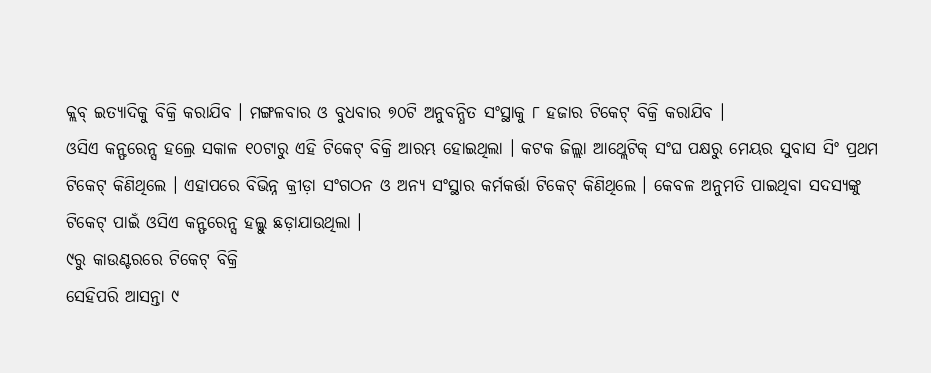କ୍ଲବ୍ ଇତ୍ୟାଦିକୁ ବିକ୍ରି କରାଯିବ । ମଙ୍ଗଳବାର ଓ ବୁଧବାର ୭୦ଟି ଅନୁବନ୍ଧିତ ସଂସ୍ଥାକୁ ୮ ହଜାର ଟିକେଟ୍ ବିକ୍ରି କରାଯିବ ।
ଓସିଏ କନ୍ଫରେନ୍ସ ହଲ୍ରେ ସକାଳ ୧୦ଟାରୁ ଏହି ଟିକେଟ୍ ବିକ୍ରି ଆରମ୍ଭ ହୋଇଥିଲା । କଟକ ଜିଲ୍ଲା ଆଥ୍ଲେଟିକ୍ ସଂଘ ପକ୍ଷରୁ ମେୟର ସୁବାସ ସିଂ ପ୍ରଥମ ଟିକେଟ୍ କିଣିଥିଲେ । ଏହାପରେ ବିଭିନ୍ନ କ୍ରୀଡ଼ା ସଂଗଠନ ଓ ଅନ୍ୟ ସଂସ୍ଥାର କର୍ମକର୍ତ୍ତା ଟିକେଟ୍ କିଣିଥିଲେ । କେବଳ ଅନୁମତି ପାଇଥିବା ସଦସ୍ୟଙ୍କୁ ଟିକେଟ୍ ପାଇଁ ଓସିଏ କନ୍ଫରେନ୍ସ ହଲ୍କୁ ଛଡ଼ାଯାଉଥିଲା ।
୯ରୁ କାଉଣ୍ଟରରେ ଟିକେଟ୍ ବିକ୍ରି
ସେହିପରି ଆସନ୍ତା ୯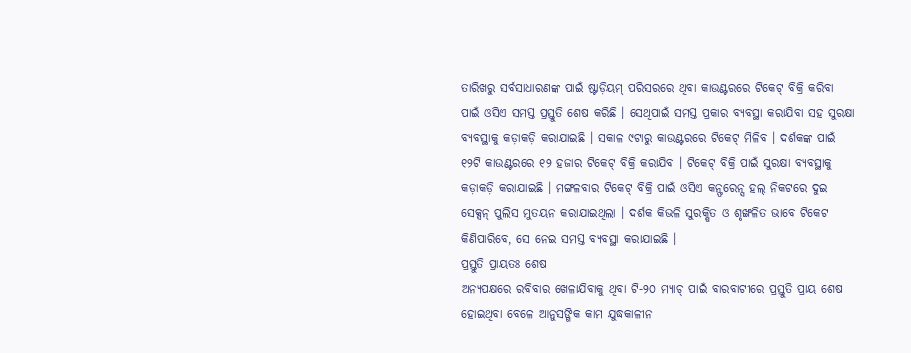ତାରିଖରୁ ସର୍ବସାଧାରଣଙ୍କ ପାଇଁ ଷ୍ଟାଡ଼ିୟମ୍ ପରିସରରେ ଥିବା କାଉଣ୍ଟରରେ ଟିକେଟ୍ ବିକ୍ରି କରିବା ପାଇଁ ଓସିଏ ସମସ୍ତ ପ୍ରସ୍ତୁତି ଶେଷ କରିଛି । ସେଥିପାଇଁ ସମସ୍ତ ପ୍ରକାର ବ୍ୟବସ୍ଥା କରାଯିବା ସହ ସୁରକ୍ଷା ବ୍ୟବସ୍ଥାକୁ କଡ଼ାକଡ଼ି କରାଯାଇଛି । ସକାଳ ୯ଟାରୁ କାଉଣ୍ଟରରେ ଟିକେଟ୍ ମିଳିବ । ଦର୍ଶକଙ୍କ ପାଇଁ ୧୨ଟି କାଉଣ୍ଟରରେ ୧୨ ହଜାର ଟିକେଟ୍ ବିକ୍ରି କରାଯିବ । ଟିକେଟ୍ ବିକ୍ରି ପାଇଁ ସୁରକ୍ଷା ବ୍ୟବସ୍ଥାକୁ କଡ଼ାକଡ଼ି କରାଯାଇଛି । ମଙ୍ଗଳବାର ଟିକେଟ୍ ବିକ୍ରି ପାଇଁ ଓସିଏ କନ୍ଫରେନ୍ସ ହଲ୍ ନିକଟରେ ଦୁଇ ସେକ୍ସନ୍ ପୁଲିସ ମୁତୟନ କରାଯାଇଥିଲା । ଦର୍ଶକ କିଭଳି ସୁରକ୍ଷିତ ଓ ଶୃଙ୍ଖଳିତ ଭାବେ ଟିକେଟ କିଣିପାରିବେ, ସେ ନେଇ ସମସ୍ତ ବ୍ୟବସ୍ଥା କରାଯାଇଛି ।
ପ୍ରସ୍ତୁତି ପ୍ରାୟତଃ ଶେଷ
ଅନ୍ୟପକ୍ଷରେ ରବିବାର ଖେଳାଯିବାକୁ ଥିବା ଟି-୨୦ ମ୍ୟାଚ୍ ପାଇଁ ବାରବାଟୀରେ ପ୍ରସ୍ତୁତି ପ୍ରାୟ ଶେଷ ହୋଇଥିବା ବେଳେ ଆନୁସଙ୍ଗିକ କାମ ଯୁଦ୍ଧକାଳୀନ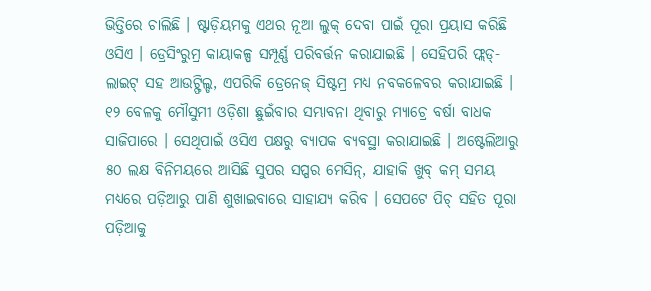ଭିତ୍ତିରେ ଚାଲିଛି । ଷ୍ଟାଡ଼ିୟମକୁ ଏଥର ନୂଆ ଲୁକ୍ ଦେବା ପାଇଁ ପୂରା ପ୍ରୟାସ କରିଛି ଓସିଏ । ଡ୍ରେସିଂରୁମ୍ର କାୟାକଳ୍ପ ସମ୍ପୂର୍ଣ୍ଣ ପରିବର୍ତ୍ତନ କରାଯାଇଛି । ସେହିପରି ଫ୍ଲଡ୍-ଲାଇଟ୍ ସହ ଆଉଟ୍ଫିଲ୍ଡ, ଏପରିକି ଡ୍ରେନେଜ୍ ସିଷ୍ଟମ୍ର ମଧ୍ୟ ନବକଳେବର କରାଯାଇଛି । ୧୨ ବେଳକୁ ମୌସୁମୀ ଓଡ଼ିଶା ଛୁଇଁବାର ସମ୍ଭାବନା ଥିବାରୁ ମ୍ୟାଚ୍ରେ ବର୍ଷା ବାଧକ ସାଜିପାରେ । ସେଥିପାଇଁ ଓସିଏ ପକ୍ଷରୁ ବ୍ୟାପକ ବ୍ୟବସ୍ଥା କରାଯାଇଛି । ଅଷ୍ଟେଲିଆରୁ ୫୦ ଲକ୍ଷ ବିନିମୟରେ ଆସିଛି ସୁପର ସପ୍ପର ମେସିନ୍, ଯାହାକି ଖୁବ୍ କମ୍ ସମୟ ମଧ୍ୟରେ ପଡ଼ିଆରୁ ପାଣି ଶୁଖାଇବାରେ ସାହାଯ୍ୟ କରିବ । ସେପଟେ ପିଚ୍ ସହିତ ପୂରା ପଡ଼ିଆକୁ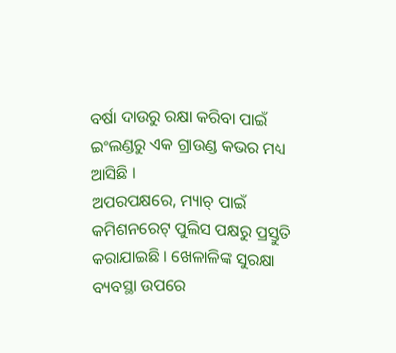ବର୍ଷା ଦାଉରୁ ରକ୍ଷା କରିବା ପାଇଁ ଇଂଲଣ୍ଡରୁ ଏକ ଗ୍ରାଉଣ୍ଡ କଭର ମଧ୍ୟ ଆସିଛି ।
ଅପରପକ୍ଷରେ, ମ୍ୟାଚ୍ ପାଇଁ କମିଶନରେଟ୍ ପୁଲିସ ପକ୍ଷରୁ ପ୍ରସ୍ତୁତି କରାଯାଇଛି । ଖେଳାଳିଙ୍କ ସୁରକ୍ଷା ବ୍ୟବସ୍ଥା ଉପରେ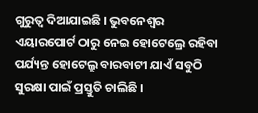ଗୁରୁତ୍ୱ ଦିଆଯାଇଛି । ଭୁବନେଶ୍ୱର ଏୟାରପୋର୍ଟ ଠାରୁ ନେଇ ହୋଟେଲ୍ରେ ରହିବା ପର୍ଯ୍ୟନ୍ତ ହୋଟେଲ୍ରୁ ବାରବାଟୀ ଯାଏଁ ସବୁଠି ସୁରକ୍ଷା ପାଇଁ ପ୍ରସ୍ତୁତି ଚାଲିଛି ।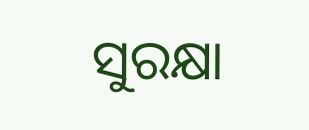ସୁରକ୍ଷା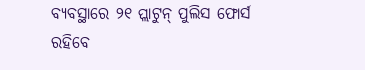ବ୍ୟବସ୍ଥାରେ ୨୧ ପ୍ଲାଟୁନ୍ ପୁଲିସ ଫୋର୍ସ ରହିବେ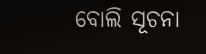ବୋଲି ସୂଚନା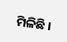ମିଳିଛି ।